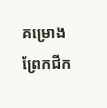គម្រោងព្រែកជីក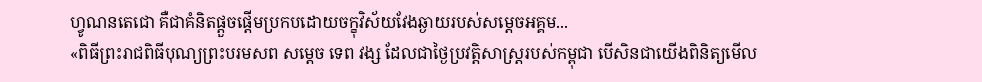ហ្វូណនតេជោ គឺជាគំនិតផ្តួចផ្តើមប្រកបដោយចក្ខុវិស័យវែងឆ្ងាយរបស់សម្តេចអគ្គម...
«ពិធីព្រះរាជពិធីបុណ្យព្រះបរមសព សម្តេច ទេព វង្ស ដែលជាថ្ងៃប្រវត្តិសាស្រ្តរបស់កម្ពុជា បើសិនជាយើងពិនិត្យមើល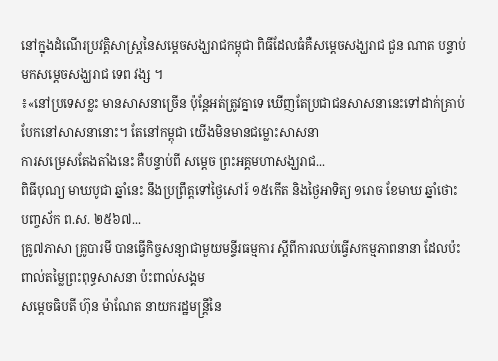នៅក្នុងដំណើរប្រវត្តិសាស្រ្តនៃសម្តេចសង្ឃរាជកម្ពុជា ពិធីដែលធំគឺសម្តេចសង្ឃរាជ ជួន ណាត បន្ទាប់មកសម្តេចសង្ឃរាជ ទេព វង្ស ។
៖«នៅប្រទេសខ្លះ មានសាសនាច្រើន ប៉ុន្តែអត់ត្រូវគ្នាទេ ឃើញតែប្រជាជនសាសនានេះទៅដាក់គ្រាប់បែកនៅសាសនានោះ។ តែនៅកម្ពុជា យើងមិនមានជម្លោះសាសនា
ការសម្រេសតែងតាំងនេះ គឺបន្ទាប់ពី សម្តេច ព្រះអគ្គមហាសង្ឃរាជ...
ពិធីបុណ្យ មាឃបូជា ឆ្នាំនេះ នឹងប្រព្រឹត្តទៅថ្ងៃសៅរ៍ ១៥កើត និងថ្ងៃអាទិត្យ ១រោច ខែមាឃ ឆ្នាំថោះ បញ្ចស័ក ព.ស. ២៥៦៧...
គ្រូ៧ភាសា គ្រូបារមី បានធ្វើកិច្ចសន្យាជាមួយមន្ទីរធម្មការ ស្ដីពីការឈប់ធ្វើសកម្មភាពនានា ដែលប៉ះពាល់តម្លៃព្រះពុទ្ធសាសនា ប៉ះពាល់សង្គម
សម្តេចធិបតី ហ៊ុន ម៉ាណែត នាយករដ្ឋមន្រ្តីនៃ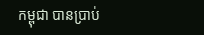កម្ពុជា បានប្រាប់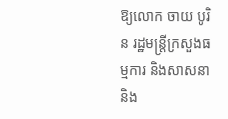ឱ្យលោក ចាយ បូរិន រដ្ឋមន្រ្តីក្រសួងធម្មការ និងសាសនា និង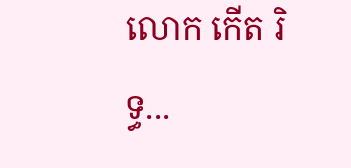លោក កើត រិទ្ធ...